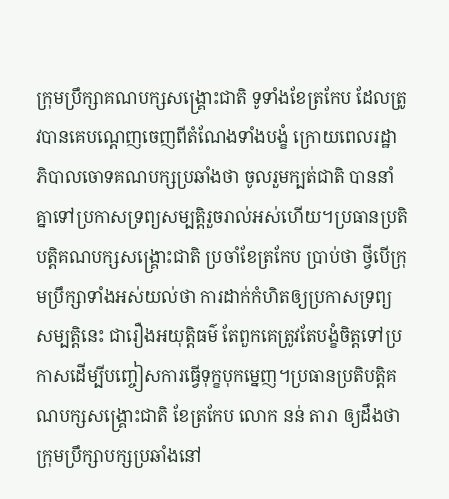ក្រុមប្រឹក្សាគណបក្សសង្គ្រោះជាតិ ទូទាំងខែត្រកែប ដែលត្រូវបានគេបណ្ដេញចេញពីតំណែងទាំងបង្ខំ ក្រោយពេលរដ្ឋាភិបាលចោទគណបក្សប្រឆាំងថា ចូលរួមក្បត់ជាតិ បាននាំគ្នាទៅប្រកាសទ្រព្យសម្បត្តិរួចរាល់អស់ហើយ។ប្រធានប្រតិបត្តិគណបក្សសង្គ្រោះជាតិ ប្រចាំខែត្រកែប ប្រាប់ថា ថ្វីបើក្រុមប្រឹក្សាទាំងអស់យល់ថា ការដាក់កំហិតឲ្យប្រកាសទ្រព្យសម្បត្តិនេះ ជារឿងអយុត្តិធម៌ តែពួកគេត្រូវតែបង្ខំចិត្តទៅប្រកាសដើម្បីបញ្ចៀសការធ្វើទុក្ខបុកម្នេញ។ប្រធានប្រតិបត្តិគណបក្សសង្គ្រោះជាតិ ខែត្រកែប លោក នន់ តារា ឲ្យដឹងថា ក្រុមប្រឹក្សាបក្សប្រឆាំងនៅ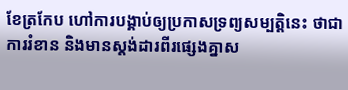ខែត្រកែប ហៅការបង្គាប់ឲ្យប្រកាសទ្រព្យសម្បត្តិនេះ ថាជាការរំខាន និងមានស្តង់ដារពីរផ្សេងគ្នាស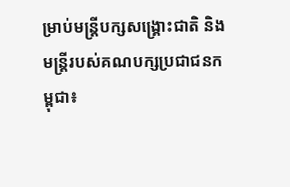ម្រាប់មន្ត្រីបក្សសង្គ្រោះជាតិ និងមន្ត្រីរបស់គណបក្សប្រជាជនកម្ពុជា៖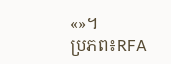«»។
ប្រភព៖RFA